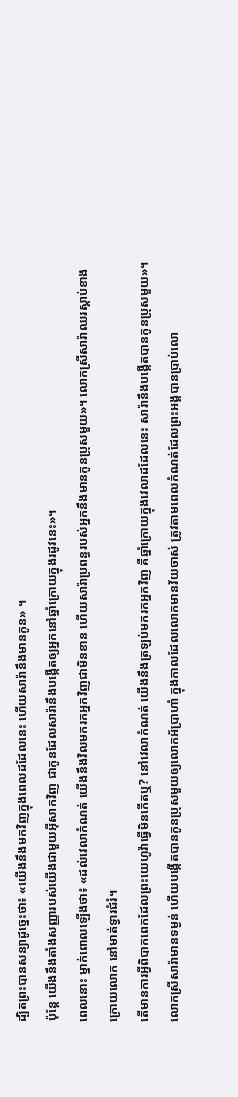ដ្បិតព្រះបានសន្យាដូច្នេះថា៖ «យើងនឹងមកវិញក្នុងពេលដដែលនេះ ហើយសារ៉ានឹងមានកូន» ។
ប៉ុន្ដែ យើងនឹងតាំងសញ្ញារបស់យើងជាមួយអ៊ីសាកវិញ ជាកូនដែលសារ៉ានឹងបង្កើតឲ្យអ្នកនៅឆ្នាំក្រោយក្នុងរដូវនេះ»។
ពេលនោះ ម្នាក់ពោលឡើងថា៖ «ដល់វេលាកំណត់ យើងនឹងវិលមករកអ្នកវិញជាមិនខាន ហើយសារ៉ាប្រពន្ធរបស់អ្នកនឹងមានកូនប្រុសមួយ»។ លោកស្រីសារ៉ាឈរស្ដាប់ខាងក្រោយលោក នៅមាត់ទ្វារជំរំ។
តើមានការអ្វីពិបាកពេកដែលព្រះយេហូវ៉ាធ្វើមិនកើតឬ? នៅវេលាកំណត់ យើងនឹងត្រឡប់មករកអ្នកវិញ គឺឆ្នាំក្រោយក្នុងវេលាដដែលនេះ សារ៉ានឹងបង្កើតបានកូនប្រុសមួយ»។
លោកស្រីសារ៉ាមានទម្ងន់ ហើយបង្កើតបានកូនប្រុសមួយឲ្យលោកអ័ប្រាហាំ ក្នុងកាលដែលលោកមានវ័យចាស់ ត្រូវតាមពេលកំណត់ដែលព្រះអង្គបានប្រាប់លោ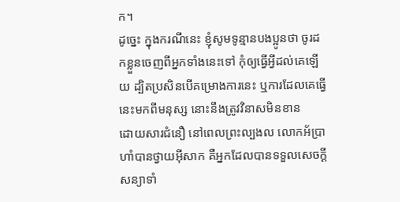ក។
ដូច្នេះ ក្នុងករណីនេះ ខ្ញុំសូមទូន្មានបងប្អូនថា ចូរដកខ្លួនចេញពីអ្នកទាំងនេះទៅ កុំឲ្យធ្វើអ្វីដល់គេឡើយ ដ្បិតប្រសិនបើគម្រោងការនេះ ឬការដែលគេធ្វើនេះមកពីមនុស្ស នោះនឹងត្រូវវិនាសមិនខាន
ដោយសារជំនឿ នៅពេលព្រះល្បងល លោកអ័ប្រាហាំបានថ្វាយអ៊ីសាក គឺអ្នកដែលបានទទួលសេចក្ដីសន្យាទាំ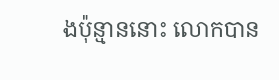ងប៉ុន្មាននោះ លោកបាន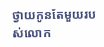ថ្វាយកូនតែមួយរបស់លោក